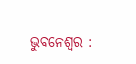ଭୁବନେଶ୍ୱର :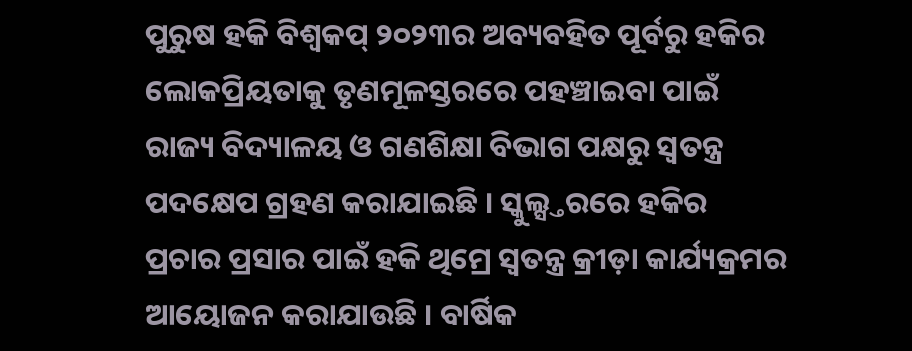ପୁରୁଷ ହକି ବିଶ୍ୱକପ୍ ୨୦୨୩ର ଅବ୍ୟବହିତ ପୂର୍ବରୁ ହକିର ଲୋକପ୍ରିୟତାକୁ ତୃଣମୂଳସ୍ତରରେ ପହଞ୍ଚାଇବା ପାଇଁ ରାଜ୍ୟ ବିଦ୍ୟାଳୟ ଓ ଗଣଶିକ୍ଷା ବିଭାଗ ପକ୍ଷରୁ ସ୍ୱତନ୍ତ୍ର ପଦକ୍ଷେପ ଗ୍ରହଣ କରାଯାଇଛି । ସ୍କୁଲ୍ସ୍ତରରେ ହକିର ପ୍ରଚାର ପ୍ରସାର ପାଇଁ ହକି ଥିମ୍ରେ ସ୍ୱତନ୍ତ୍ର କ୍ରୀଡ଼ା କାର୍ଯ୍ୟକ୍ରମର ଆୟୋଜନ କରାଯାଉଛି । ବାର୍ଷିକ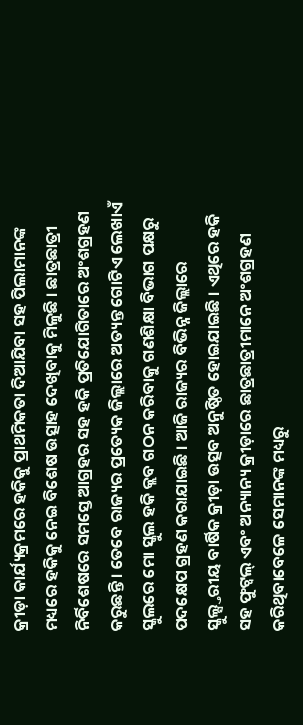କ୍ରୀଡ଼ା କାର୍ଯ୍ୟକ୍ରମରେ ହକିକୁ ପ୍ରାଥମିକତା ଦିଆଯିବା ସହ ପିଲାମାନଙ୍କ ମଧ୍ୟରେ ହକିକୁ ନେଇ ବିଶେଷ ଉତ୍ସାହ ଦେଖିବାକୁ ମିଳୁଛି । ଛାତ୍ରଛାତ୍ରୀ ନିର୍ବିଶେଷରେ ସମସ୍ତେ ଆଗ୍ରହର ସହ ହକି ପ୍ରତିଯୋଗିତାରେ ଅଂଶଗ୍ରହଣ କରୁଛନ୍ତି । ତେବେ ରାଜ୍ୟର ପ୍ରତ୍ୟେକ ଜିଲ୍ଲାରେ ଅତ୍ୟନ୍ତ ଗୋଟିଏ ଲେଖାଏଁ ସ୍କୁଲରେ ମୋ ସ୍କୁଲ ହକି କ୍ଲବ ଗଠନ କରିବାକୁ ଗଣଶିକ୍ଷା ବିଭାଗ ପକ୍ଷରୁ ପଦକ୍ଷେପ ଗ୍ରହଣ କରାଯାଇଛି । ଆଜି ରାଜ୍ୟର ବିଭିନ୍ନ ଜିଲ୍ଲାରେ ସ୍କୁଲ୍ସ୍ତରୀୟ ବାର୍ଷିକ କ୍ରୀଡ଼ା ଉତ୍ସବ ଅନୁଷ୍ଠିତ ହୋଇଯାଇଛି । ଏଥିରେ ହକି ସହ ଫୁଟ୍ବଲ୍ ଏବଂ ଅନ୍ୟାନ୍ୟ କ୍ରୀଡ଼ାରେ ଛାତ୍ରଛାତ୍ରୀମାନେ ଅଂଶଗ୍ରହଣ କରିଥିବାବେଳେ ସେମାନଙ୍କ ମଧ୍ୟରୁ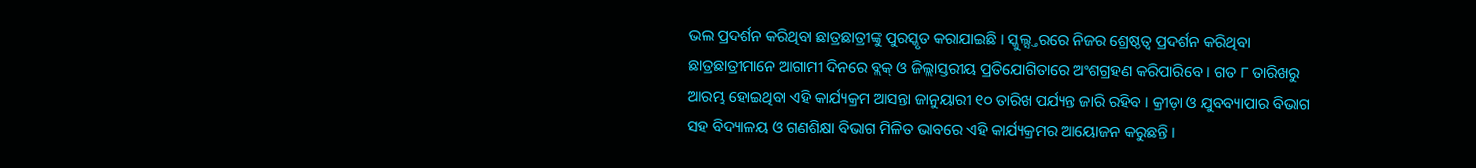ଭଲ ପ୍ରଦର୍ଶନ କରିଥିବା ଛାତ୍ରଛାତ୍ରୀଙ୍କୁ ପୁରସ୍କୃତ କରାଯାଇଛି । ସ୍କୁଲ୍ସ୍ତରରେ ନିଜର ଶ୍ରେଷ୍ଠତ୍ୱ ପ୍ରଦର୍ଶନ କରିଥିବା ଛାତ୍ରଛାତ୍ରୀମାନେ ଆଗାମୀ ଦିନରେ ବ୍ଲକ୍ ଓ ଜିଲ୍ଲାସ୍ତରୀୟ ପ୍ରତିଯୋଗିତାରେ ଅଂଶଗ୍ରହଣ କରିପାରିବେ । ଗତ ୮ ତାରିଖରୁ ଆରମ୍ଭ ହୋଇଥିବା ଏହି କାର୍ଯ୍ୟକ୍ରମ ଆସନ୍ତା ଜାନୁୟାରୀ ୧୦ ତାରିଖ ପର୍ଯ୍ୟନ୍ତ ଜାରି ରହିବ । କ୍ରୀଡ଼ା ଓ ଯୁବବ୍ୟାପାର ବିଭାଗ ସହ ବିଦ୍ୟାଳୟ ଓ ଗଣଶିକ୍ଷା ବିଭାଗ ମିଳିତ ଭାବରେ ଏହି କାର୍ଯ୍ୟକ୍ରମର ଆୟୋଜନ କରୁଛନ୍ତି ।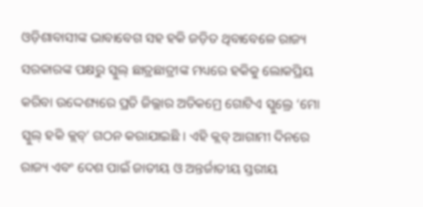ଓଡ଼ିଶାବାସୀଙ୍କ ଭାବାବେଗ ସହ ହକି ଜଡ଼ିତ ଥିବାବେଳେ ରାଜ୍ୟ ସରକାରଙ୍କ ପକ୍ଷରୁ ସ୍କୁଲ୍ ଛାତ୍ରଛାତ୍ରୀଙ୍କ ମଧ୍ୟରେ ହକିକୁ ଲୋକପ୍ରିୟ କରିବା ଉଦ୍ଦେଶ୍ୟରେ ପ୍ରତି ଜିଲ୍ଲାର ଅତିକମ୍ରେ ଗୋଟିଏ ସ୍କୁଲ୍ରେ ‘ମୋ ସ୍କୁଲ୍ ହକି କ୍ଲବ୍’ ଗଠନ କରାଯାଇଛି । ଏହି କ୍ଲବ୍ ଆଗାମୀ ଦିନରେ ରାଜ୍ୟ ଏବଂ ଦେଶ ପାଇଁ ଜାତୀୟ ଓ ଅନ୍ତର୍ଜାତୀୟ ସ୍ତରୀୟ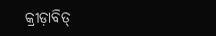କ୍ରୀଡ଼ାବିତ୍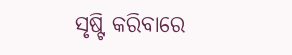ସୃଷ୍ଟି କରିବାରେ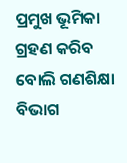ପ୍ରମୁଖ ଭୂମିକା ଗ୍ରହଣ କରିବ ବୋଲି ଗଣଶିକ୍ଷା ବିଭାଗ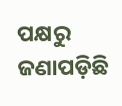ପକ୍ଷରୁ ଜଣାପଡ଼ିଛି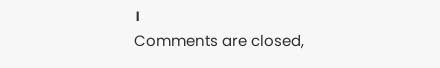।
Comments are closed,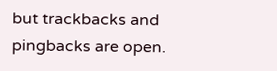but trackbacks and pingbacks are open.